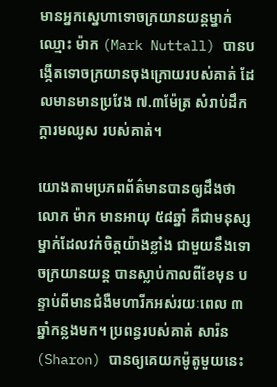មានអ្នកស្នេហាទោចក្រយានយន្ដម្នាក់ឈ្មោះ ម៉ាក (Mark Nuttall) បានបង្កើតទោចក្រយានចុងក្រោយរបស់គាត់ ដែលមានមានប្រវែង ៧.៣ម៉ែត្រ សំរាប់ដឹកក្ដារមឈូស របស់គាត់។

យោងតាមប្រភពព័ត៌មានបានឲ្យដឹងថា លោក ម៉ាក មានអាយុ ៥៨ឆ្នាំ គឺជាមនុស្សម្នាក់ដែលវក់ចិត្តយ៉ាងខ្លាំង ជាមួយនឹងទោចក្រយានយន្ដ បានស្លាប់កាលពីខែមុន បន្ទាប់ពីមានជំងឺមហារីកអស់រយៈពេល ៣ឆ្នាំកន្លងមក។ ប្រពន្ធរបស់គាត់ សារ៉ន (Sharon) បានឲ្យគេយកម៉ូតូមួយនេះ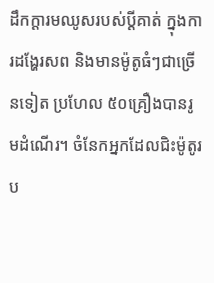ដឹកក្ដារមឈូសរបស់ប្ដីគាត់ ក្នុងការដង្ហែរសព និងមានម៉ូតូធំៗជាច្រើនទៀត ប្រហែល ៥០គ្រឿងបានរូមដំណើរ។ ចំនែកអ្នកដែលជិះម៉ូតូរប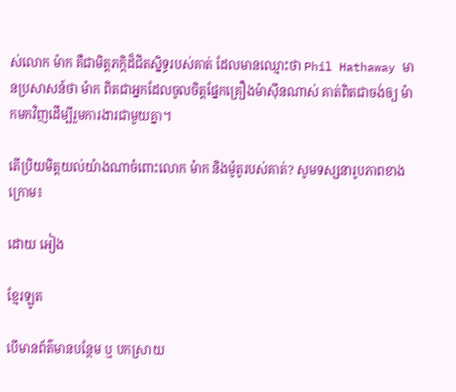ស់លោក ម៉ាក គឺជាមិត្តភក្កិដ៏ជិតស្និទ្ធរបស់គាត់ ដែលមានឈ្មោះថា Phil Hathaway មានប្រសាសន៍ថា ម៉ាក ពិតជាអ្នកដែលចូលចិត្តផ្នែកគ្រឿងម៉ាស៊ីនណាស់ គាត់ពិតជាចង់ឲ្យ ម៉ាកមកវិញដើម្បីរួមការងារជាមួយគ្នា។

តើប្រិយមិត្តយល់យ៉ាងណាចំពោះលោក ម៉ាក និងម៉ូតូរបស់គាត់? សូមទស្សនារូបភាពខាងក្រោម៖

ដោយ អៀង

ខ្មែរឡូត

បើមានព័ត៌មានបន្ថែម ឬ បកស្រាយ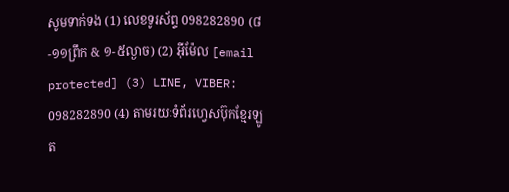សូមទាក់ទង (1) លេខទូរស័ព្ទ 098282890 (៨-១១ព្រឹក & ១-៥ល្ងាច) (2) អ៊ីម៉ែល [email protected] (3) LINE, VIBER: 098282890 (4) តាមរយៈទំព័រហ្វេសប៊ុកខ្មែរឡូត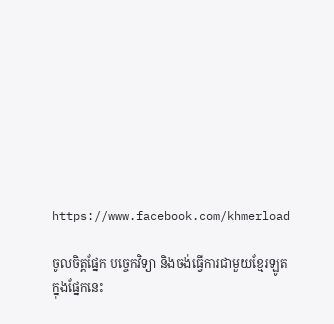https://www.facebook.com/khmerload

ចូលចិត្តផ្នែក បច្ចេកវិទ្យា និងចង់ធ្វើការជាមួយខ្មែរឡូតក្នុងផ្នែកនេះ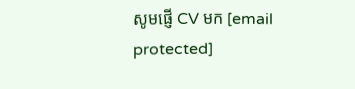សូមផ្ញើ CV មក [email protected]